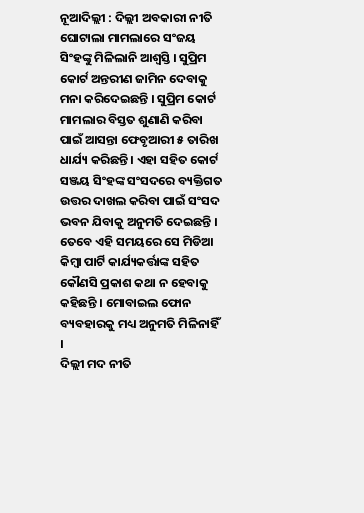ନୂଆଦିଲ୍ଲୀ : ଦିଲ୍ଲୀ ଅବକାରୀ ନୀତି ଘୋଟାଲା ମାମଲାରେ ସଂଜୟ ସିଂହଙ୍କୁ ମିଳିଲାନି ଆଶ୍ୱସ୍ତି । ସୁପ୍ରିମ କୋର୍ଟ ଅନ୍ତରୀଣ ଜାମିନ ଦେବାକୁ ମନା କରିଦେଇଛନ୍ତି । ସୁପ୍ରିମ କୋର୍ଟ ମାମଲାର ବିସ୍ତତ ଶୁଣାଣି କରିବା ପାଇଁ ଆସନ୍ତା ଫେବୃଆରୀ ୫ ତାରିଖ ଧାର୍ଯ୍ୟ କରିଛନ୍ତି । ଏହା ସହିତ କୋର୍ଟ ସଞ୍ଜୟ ସିଂହଙ୍କ ସଂସଦରେ ବ୍ୟକ୍ତିଗତ ଉତ୍ତର ଦାଖଲ କରିବା ପାଇଁ ସଂସଦ ଭବନ ଯିବାକୁ ଅନୁମତି ଦେଇଛନ୍ତି । ତେବେ ଏହି ସମୟରେ ସେ ମିଡିଆ କିମ୍ବା ପାର୍ଟି କାର୍ଯ୍ୟକର୍ତ୍ତାଙ୍କ ସହିତ କୌଣସି ପ୍ରକାଶ କଥା ନ ହେବାକୁ କହିଛନ୍ତି । ମୋବାଇଲ ଫୋନ ବ୍ୟବହାରକୁ ମଧ୍ୟ ଅନୁମତି ମିଳିନାହିଁ ।
ଦିଲ୍ଲୀ ମଦ ନୀତି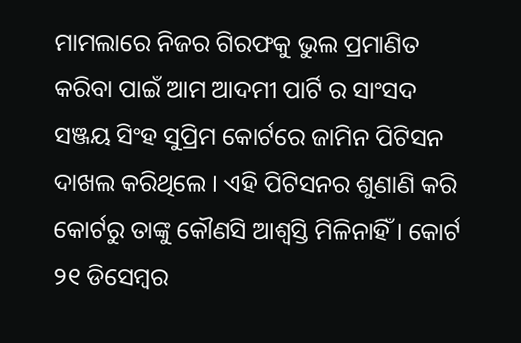ମାମଲାରେ ନିଜର ଗିରଫକୁ ଭୁଲ ପ୍ରମାଣିତ କରିବା ପାଇଁ ଆମ ଆଦମୀ ପାର୍ଟି ର ସାଂସଦ ସଞ୍ଜୟ ସିଂହ ସୁପ୍ରିମ କୋର୍ଟରେ ଜାମିନ ପିଟିସନ ଦାଖଲ କରିଥିଲେ । ଏହି ପିଟିସନର ଶୁଣାଣି କରି କୋର୍ଟରୁ ତାଙ୍କୁ କୌଣସି ଆଶ୍ୱସ୍ତି ମିଳିନାହିଁ । କୋର୍ଟ ୨୧ ଡିସେମ୍ବର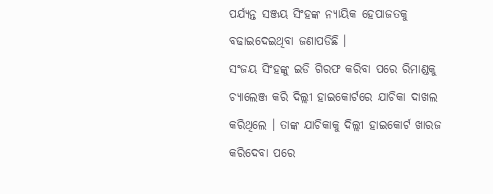ପର୍ଯ୍ୟନ୍ତ ସଞ୍ଜୟ ସିଂହଙ୍କ ନ୍ୟାୟିକ ହେପାଜତକୁ ବଢାଇଦେଇଥିବା ଜଣାପଡିଛି ।
ସଂଜୟ ସିଂହଙ୍କୁ ଇଡି ଗିରଫ କରିବା ପରେ ରିମାଣ୍ଡକୁ ଚ୍ୟାଲେଞ୍ଜ କରି ଦିଲ୍ଲୀ ହାଇକୋର୍ଟରେ ଯାଚିକା ଦାଖଲ କରିଥିଲେ । ତାଙ୍କ ଯାଚିକାକୁ ଦିଲ୍ଲୀ ହାଇକୋର୍ଟ ଖାରଜ କରିଦେବା ପରେ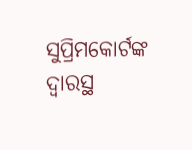ସୁପ୍ରିମକୋର୍ଟଙ୍କ ଦ୍ୱାରସ୍ଥ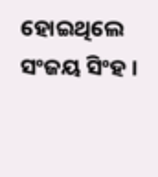ହୋଇଥିଲେ ସଂଜୟ ସିଂହ ।